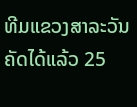ທີມແຂວງສາລະວັນ ຄັດໄດ້ແລ້ວ 25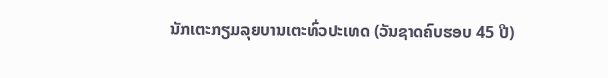ນັກເຕະກຽມລຸຍບານເຕະທົ່ວປະເທດ (ວັນຊາດຄົບຮອບ 45 ປີ)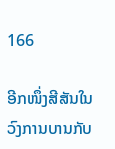166

ອີກໜຶ່ງສີສັນໃນວົງການບານກັບ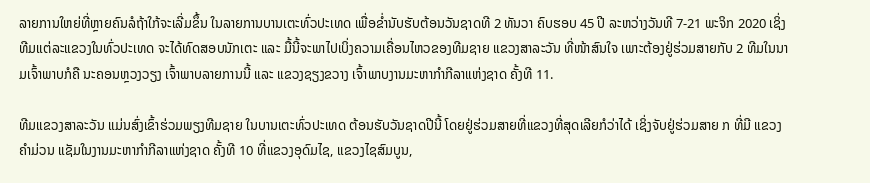ລາຍການໃຫຍ່ທີ່ຫຼາຍຄົນລໍຖ້າໃກ້ຈະເລີ່ມຂຶ້ນ ໃນລາຍການບານເຕະທົ່ວປະເທດ ເພື່ອຂໍ່ານັບຮັບຕ້ອນວັນຊາດທີ 2 ທັນວາ ຄົບຮອບ 45 ປີ ລະຫວ່າງວັນທີ 7-21 ພະຈິກ 2020 ເຊິ່ງທີມແຕ່ລະແຂວງໃນທົ່ວປະເທດ ຈະໄດ້ທົດສອບນັກເຕະ ແລະ ມື້ນີ້ຈະພາໄປເບິ່ງຄວາມເຄື່ອນໄຫວຂອງທີມຊາຍ ແຂວງສາລະວັນ ທີ່ໜ້າສົນໃຈ ເພາະຕ້ອງຢູ່ຮ່ວມສາຍກັບ 2 ທີມໃນນາມເຈົ້າພາບກໍຄື ນະຄອນຫຼວງວຽງ ເຈົ້າພາບລາຍການນີ້ ແລະ ແຂວງຊຽງຂວາງ ເຈົ້າພາບງານມະຫາກໍາກີລາແຫ່ງຊາດ ຄັ້ງທີ 11.

ທີມແຂວງສາລະວັນ ແມ່ນສົ່ງເຂົ້າຮ່ວມພຽງທີມຊາຍ ໃນບານເຕະທົ່ວປະເທດ ຕ້ອນຮັບວັນຊາດປີນີ້ ໂດຍຢູ່ຮ່ວມສາຍທີ່ແຂວງທີ່ສຸດເລີຍກໍວ່າໄດ້ ເຊິ່ງຈັບຢູ່ຮ່ວມສາຍ ກ ທີ່ມີ ແຂວງຄໍາມ່ວນ ແຊັມໃນງານມະຫາກໍາກີລາແຫ່ງຊາດ ຄັ້ງທີ 10 ທີ່ແຂວງອຸດົມໄຊ, ແຂວງໄຊສົມບູນ,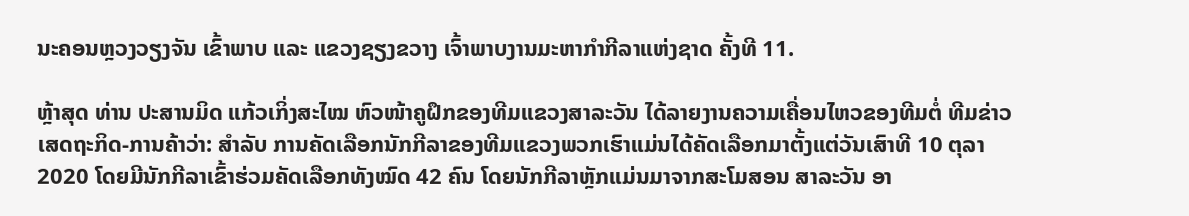ນະຄອນຫຼວງວຽງຈັນ ເຂົ້າພາບ ແລະ ແຂວງຊຽງຂວາງ ເຈົ້າພາບງານມະຫາກໍາກີລາແຫ່ງຊາດ ຄັ້ງທີ 11.

ຫຼ້າສຸດ ທ່ານ ປະສານມິດ ແກ້ວເກິ່ງສະໄໝ ຫົວໜ້າຄູຝຶກຂອງທີມແຂວງສາລະວັນ ໄດ້ລາຍງານຄວາມເຄື່ອນໄຫວຂອງທີມຕໍ່ ທີມຂ່າວເສດຖະກິດ-ການຄ້າວ່າ: ສໍາລັບ ການຄັດເລືອກນັກກີລາຂອງທີມແຂວງພວກເຮົາແມ່ນໄດ້ຄັດເລືອກມາຕັ້ງແຕ່ວັນເສົາທີ 10 ຕຸລາ 2020 ໂດຍມີນັກກີລາເຂົ້າຮ່ວມຄັດເລືອກທັງໝົດ 42 ຄົນ ໂດຍນັກກີລາຫຼັກແມ່ນມາຈາກສະໂມສອນ ສາລະວັນ ອາ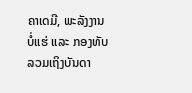ຄາເດມີ, ພະລັງງານບໍ່ແຮ່ ແລະ ກອງທັບ ລວມເຖິງບັນດາ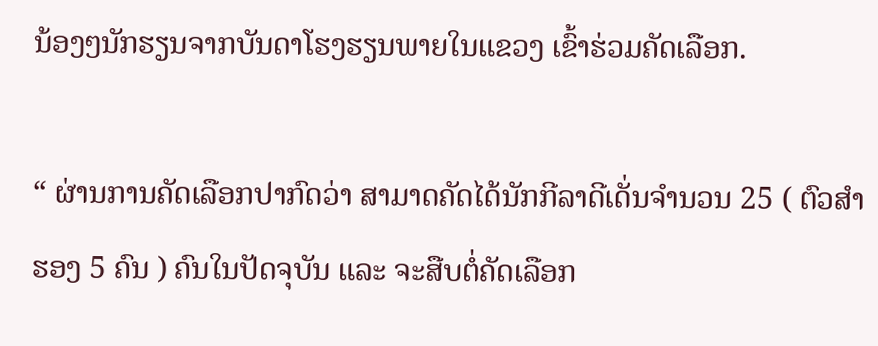ນ້ອງໆນັກຮຽນຈາກບັນດາໂຮງຮຽນພາຍໃນແຂວງ ເຂົ້າຮ່ວມຄັດເລືອກ.

“ ຜ່ານການຄັດເລືອກປາກົດວ່າ ສາມາດຄັດໄດ້ນັກກີລາດີເດັ່ນຈໍານວນ 25 ( ຕົວສໍາຮອງ 5 ຄົນ ) ຄົນໃນປັດຈຸບັນ ແລະ ຈະສືບຕໍ່ຄັດເລືອກ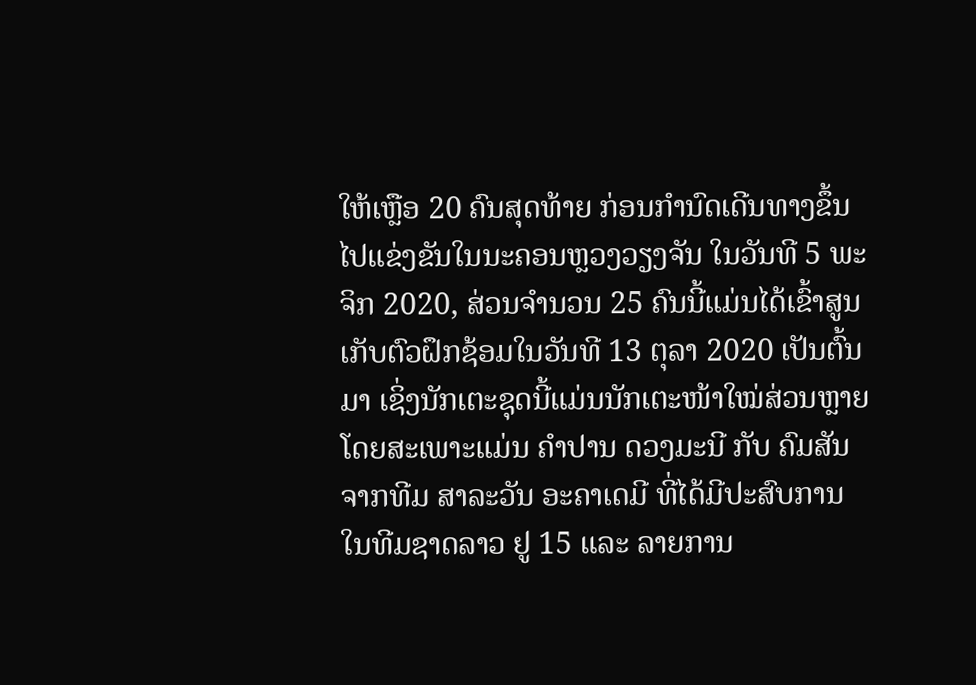ໃຫ້ເຫຼືອ 20 ຄົນສຸດທ້າຍ ກ່ອນກໍານົດເດີນທາງຂຶ້ນໄປແຂ່ງຂັນໃນນະຄອນຫຼວງວຽງຈັນ ໃນວັນທີ 5 ພະຈິກ 2020, ສ່ວນຈໍານວນ 25 ຄົນນີ້ແມ່ນໄດ້ເຂົ້າສູນເກັບຕົວຝຶກຊ້ອມໃນວັນທີ 13 ຕຸລາ 2020 ເປັນຕົ້ນມາ ເຊິ່ງນັກເຕະຊຸດນີ້ແມ່ນນັກເຕະໜ້າໃໝ່ສ່ວນຫຼາຍ ໂດຍສະເພາະແມ່ນ ຄໍາປານ ດວງມະນີ ກັບ ຄົມສັນ ຈາກທີມ ສາລະວັນ ອະຄາເດມີ ທີ່ໄດ້ມີປະສົບການໃນທີມຊາດລາວ ຢູ 15 ແລະ ລາຍການ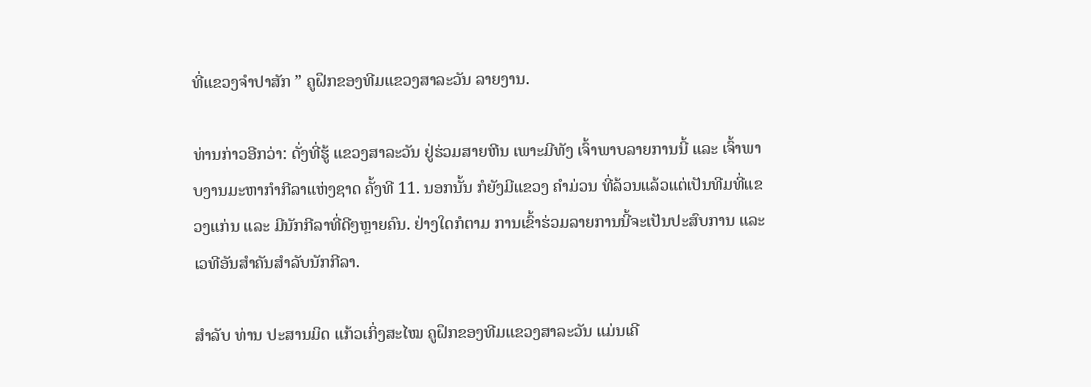ທີ່ແຂວງຈໍາປາສັກ ” ຄູຝຶກຂອງທີມແຂວງສາລະວັນ ລາຍງານ.

ທ່ານກ່າວອີກວ່າ: ດັ່ງທີ່ຮູ້ ແຂວງສາລະວັນ ຢູ່ຮ່ວມສາຍຫີນ ເພາະມີທັງ ເຈົ້າພາບລາຍການນີ້ ແລະ ເຈົ້າພາບງານມະຫາກໍາກີລາແຫ່ງຊາດ ຄັ້ງທີ 11. ນອກນັ້ນ ກໍຍັງມີແຂວງ ຄໍາມ່ວນ ທີ່ລ້ວນແລ້ວແຕ່ເປັນທີມທີ່ແຂວງແກ່ນ ແລະ ມີນັກກີລາທີ່ດີໆຫຼາຍຄົນ. ຢ່າງໃດກໍຕາມ ການເຂົ້າຮ່ວມລາຍການນີ້ຈະເປັນປະສົບການ ແລະ ເວທີອັນສໍາຄັນສໍາລັບນັກກີລາ.

ສໍາລັບ ທ່ານ ປະສານມິດ ແກ້ວເກິ່ງສະໄໝ ຄູຝຶກຂອງທີມແຂວງສາລະວັນ ແມ່ນເຄີ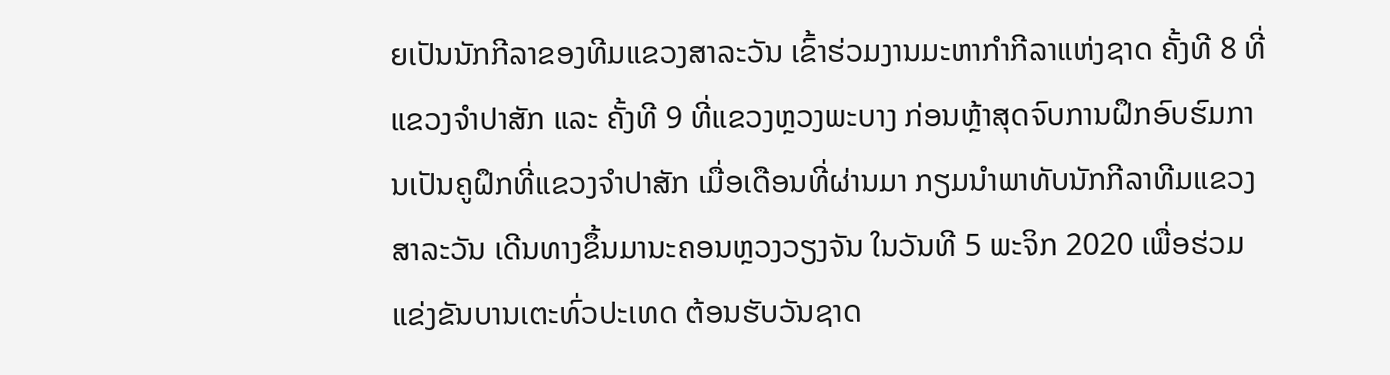ຍເປັນນັກກີລາຂອງທີມແຂວງສາລະວັນ ເຂົ້າຮ່ວມງານມະຫາກໍາກີລາແຫ່ງຊາດ ຄັ້ງທີ 8 ທີ່ແຂວງຈໍາປາສັກ ແລະ ຄັ້ງທີ 9 ທີ່ແຂວງຫຼວງພະບາງ ກ່ອນຫຼ້າສຸດຈົບການຝຶກອົບຮົມການເປັນຄູຝຶກທີ່ແຂວງຈໍາປາສັກ ເມື່ອເດືອນທີ່ຜ່ານມາ ກຽມນໍາພາທັບນັກກີລາທີມແຂວງສາລະວັນ ເດີນທາງຂຶ້ນມານະຄອນຫຼວງວຽງຈັນ ໃນວັນທີ 5 ພະຈິກ 2020 ເພື່ອຮ່ວມແຂ່ງຂັນບານເຕະທົ່ວປະເທດ ຕ້ອນຮັບວັນຊາດ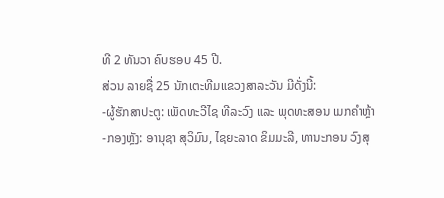ທີ 2 ທັນວາ ຄົບຮອບ 45 ປີ.
ສ່ວນ ລາຍຊື່ 25 ນັກເຕະທີມແຂວງສາລະວັນ ມີດັ່ງນີ້:
-ຜູ້ຮັກສາປະຕູ: ເພັດທະວີໄຊ ທີລະວົງ ແລະ ພຸດທະສອນ ເມກຄໍາຫຼ້າ
-ກອງຫຼັງ: ອານຸຊາ ສຸວິມົນ, ໄຊຍະລາດ ຂິມມະລີ, ທານະກອນ ວົງສຸ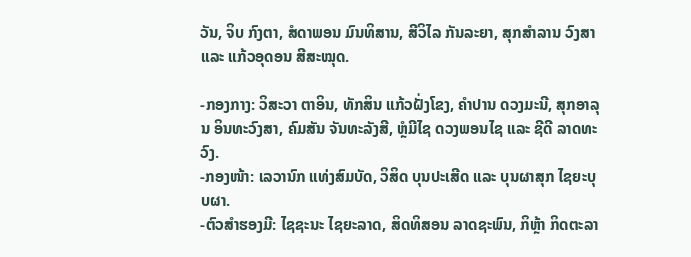ວັນ, ຈິບ ກົງຕາ, ສໍດາພອນ ມົນທິສານ, ສີວິໄລ ກັນລະຍາ, ສຸກສໍາລານ ວົງສາ ແລະ ແກ້ວອຸດອນ ສີສະໝຸດ.

-ກອງກາງ: ວິສະວາ ຕາອິນ, ທັກສິນ ແກ້ວຝັ່ງໂຂງ, ຄໍາປານ ດວງມະນີ, ສຸກອາລຸນ ອິນທະວົງສາ, ຄົມສັນ ຈັນທະລັງສີ, ຫຼໍມີໄຊ ດວງພອນໄຊ ແລະ ຊີດີ ລາດທະວົງ.
-ກອງໜ້າ: ເລວານົກ ແທ່ງສົມບັດ, ວິສິດ ບຸນປະເສີດ ແລະ ບຸນຜາສຸກ ໄຊຍະບຸບຜາ.
-ຕົວສໍາຮອງມີ: ໄຊຊະນະ ໄຊຍະລາດ, ສິດທິສອນ ລາດຊະພົນ, ກິຫຼ້າ ກິດຕະລາ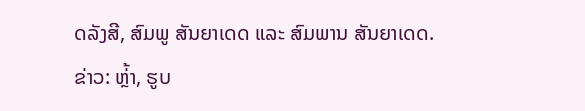ດລັງສີ, ສົມພູ ສັນຍາເດດ ແລະ ສົມພານ ສັນຍາເດດ.
ຂ່າວ: ຫຼ່້າ, ຮູບ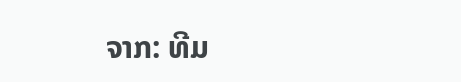ຈາກ: ທີມ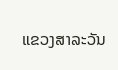ແຂວງສາລະວັນ